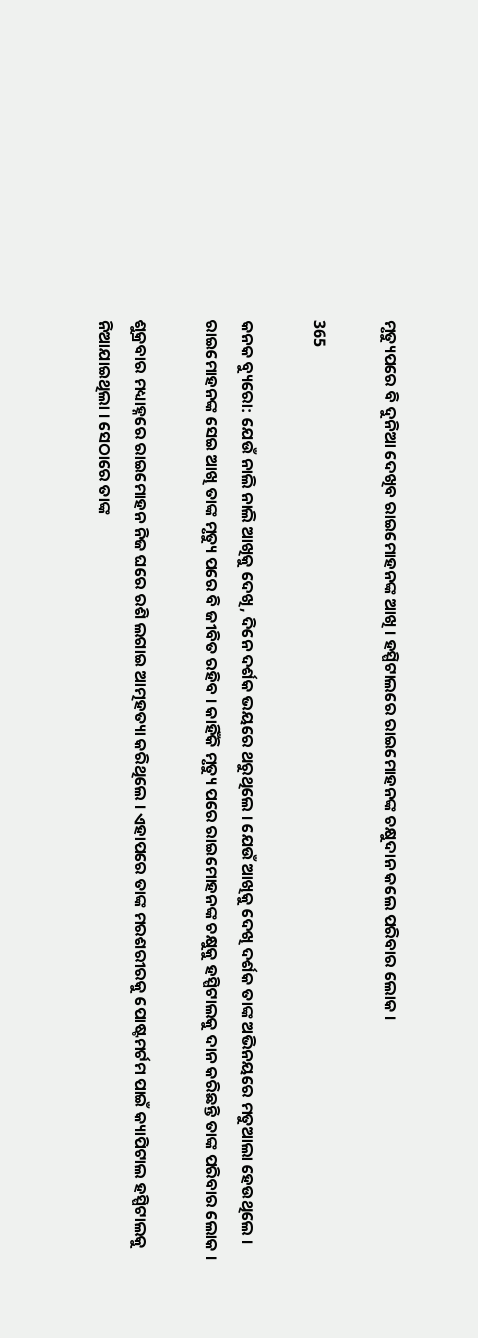ମୃତ୍ୟୁପରେ ବି ଦୁନିଆ ଦେଖିବ ରାଇମୋହନଙ୍କ ଆଖି । ହସ୍ପିଟାଲରେ ରାଇମୋହନଙ୍କ ଚକ୍ଷୁଦାନ କଲେ ପରିବାର ଲୋକ ।

365

କନକ ବ୍ୟୁରୋ: ଯେଉଁ ନାଲି ନାଲି ଆଖିକୁ ଦେଖି, ଦିନେ ଦର୍ଶକ ଭୟରେ ଥରୁଥିଲେ । ଯେଉଁ ଆଖିକୁ ଦେଖି ଦର୍ଶକ ତାଙ୍କ ଅଭିନୟରେ ମତୁଆଲା ହେଉଥିଲେ । ରାଇମୋହନଙ୍କ ସେଇ ଆଖି ତାଙ୍କ ମୃତ୍ୟୁ ପରେ ବି ଜୀବିତ ରହିବ । କାହିଁକି ମୃତ୍ୟୁ ପରେ ରାଇମୋହନଙ୍କ ଚକ୍ଷୁକୁ ହସ୍ପିଟାଲକୁ ଦାନ କରିଛନ୍ତି ତାଙ୍କ ପରିବାର ଲୋକ ।

ଶୁକ୍ରବାର ମଧ୍ୟାହ୍ନରେ ରାଇମୋହନ ନିଜ ଘରେ ରଶି ଲଗାଇ ଆତ୍ମହତ୍ୟା କରିଥିଲେ । ଏହାପରେ ତାଙ୍କ ମରଶରୀରକୁ ପୋଷ୍ଟମର୍ଟମ ପାଇଁ କ୍ୟାପିଟାଲ ହସ୍ପିଟାଲକୁ ନିଆଯାଇଥିଲା । ସେଠାରେ ତାଙ୍କ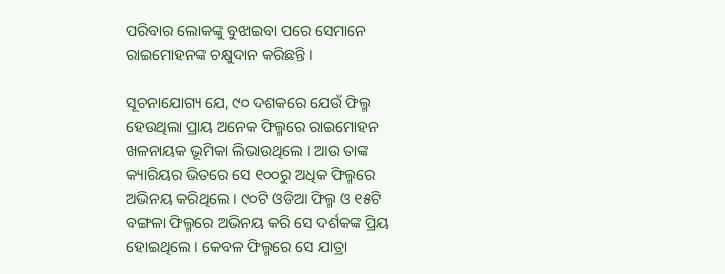ପରିବାର ଲୋକଙ୍କୁ ବୁଝାଇବା ପରେ ସେମାନେ ରାଇମୋହନଙ୍କ ଚକ୍ଷୁଦାନ କରିଛନ୍ତି ।

ସୂଚନାଯୋଗ୍ୟ ଯେ, ୯୦ ଦଶକରେ ଯେଉଁ ଫିଲ୍ମ ହେଉଥିଲା ପ୍ରାୟ ଅନେକ ଫିଲ୍ମରେ ରାଇମୋହନ ଖଳନାୟକ ଭୂମିକା ଲିଭାଉଥିଲେ । ଆଉ ତାଙ୍କ କ୍ୟାରିୟର ଭିତରେ ସେ ୧୦୦ରୁ ଅଧିକ ଫିଲ୍ମରେ ଅଭିନୟ କରିଥିଲେ । ୯୦ଟି ଓଡିଆ ଫିଲ୍ମ ଓ ୧୫ଟି ବଙ୍ଗଳା ଫିଲ୍ମରେ ଅଭିନୟ କରି ସେ ଦର୍ଶକଙ୍କ ପ୍ରିୟ ହୋଇଥିଲେ । କେବଳ ଫିଲ୍ମରେ ସେ ଯାତ୍ରା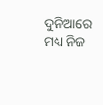ଦୁନିଆରେ ମଧ୍ୟ ନିଜ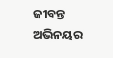ଜୀବନ୍ତ ଅଭିନୟର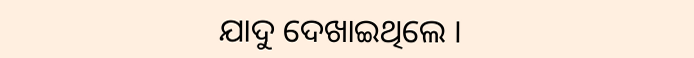ଯାଦୁ ଦେଖାଇଥିଲେ ।